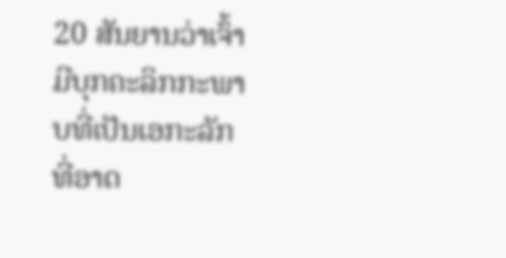20 ສັນຍານວ່າເຈົ້າມີບຸກຄະລິກກະພາບທີ່ເປັນເອກະລັກທີ່ອາດ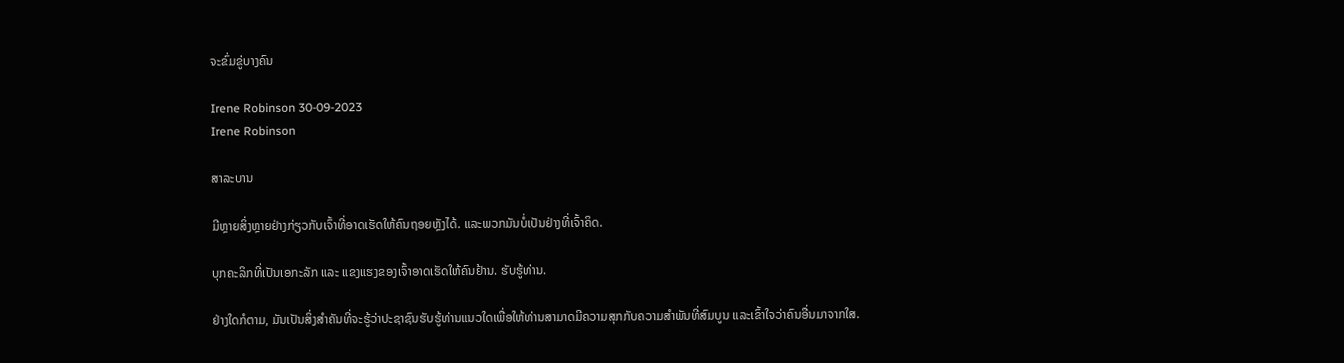ຈະຂົ່ມຂູ່ບາງຄົນ

Irene Robinson 30-09-2023
Irene Robinson

ສາລະບານ

ມີຫຼາຍສິ່ງຫຼາຍຢ່າງກ່ຽວກັບເຈົ້າທີ່ອາດເຮັດໃຫ້ຄົນຖອຍຫຼັງໄດ້. ແລະພວກມັນບໍ່ເປັນຢ່າງທີ່ເຈົ້າຄິດ.

ບຸກຄະລິກທີ່ເປັນເອກະລັກ ແລະ ແຂງແຮງຂອງເຈົ້າອາດເຮັດໃຫ້ຄົນຢ້ານ. ຮັບຮູ້ທ່ານ.

ຢ່າງໃດກໍຕາມ, ມັນເປັນສິ່ງສໍາຄັນທີ່ຈະຮູ້ວ່າປະຊາຊົນຮັບຮູ້ທ່ານແນວໃດເພື່ອໃຫ້ທ່ານສາມາດມີຄວາມສຸກກັບຄວາມສຳພັນທີ່ສົມບູນ ແລະເຂົ້າໃຈວ່າຄົນອື່ນມາຈາກໃສ.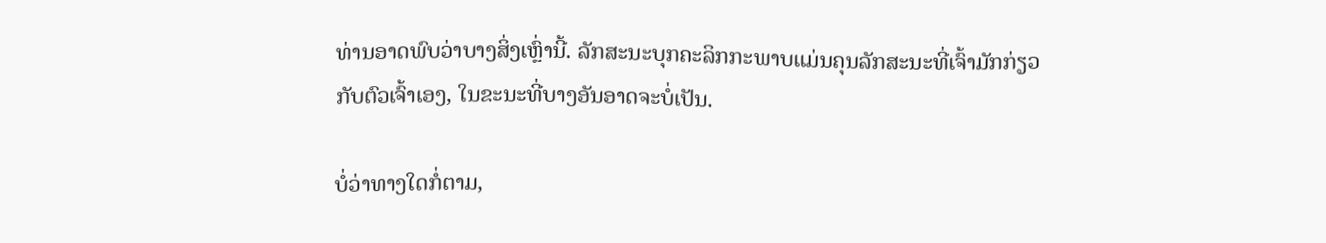ທ່ານອາດພົບວ່າບາງສິ່ງເຫຼົ່ານີ້. ລັກສະນະບຸກຄະລິກກະພາບແມ່ນຄຸນລັກສະນະທີ່ເຈົ້າມັກກ່ຽວກັບຕົວເຈົ້າເອງ, ໃນຂະນະທີ່ບາງອັນອາດຈະບໍ່ເປັນ.

ບໍ່ວ່າທາງໃດກໍ່ຕາມ,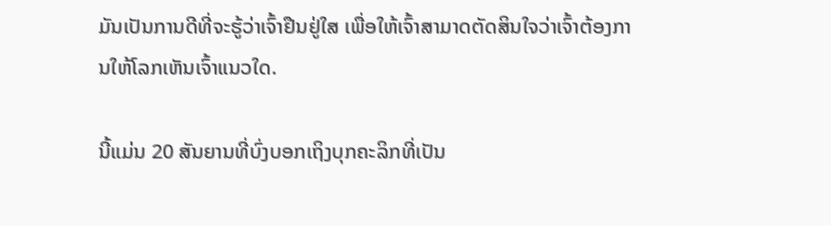ມັນເປັນການດີທີ່ຈະຮູ້ວ່າເຈົ້າຢືນຢູ່ໃສ ເພື່ອໃຫ້ເຈົ້າສາມາດຕັດສິນໃຈວ່າເຈົ້າຕ້ອງການໃຫ້ໂລກເຫັນເຈົ້າແນວໃດ.

ນີ້ແມ່ນ 20 ສັນຍານທີ່ບົ່ງບອກເຖິງບຸກຄະລິກທີ່ເປັນ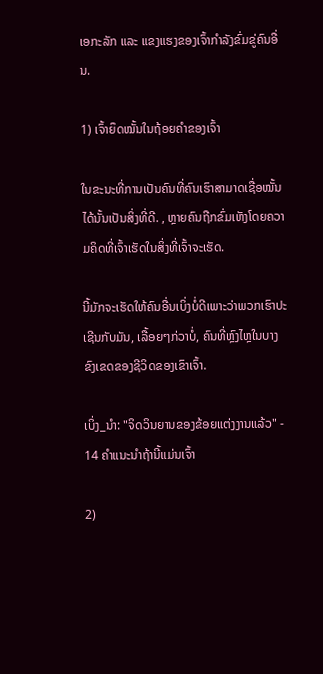ເອກະລັກ ແລະ ແຂງແຮງຂອງເຈົ້າກຳລັງຂົ່ມຂູ່ຄົນອື່ນ.

1) ເຈົ້າຍຶດໝັ້ນໃນຖ້ອຍຄຳຂອງເຈົ້າ

ໃນຂະນະທີ່ການເປັນຄົນທີ່ຄົນເຮົາສາມາດເຊື່ອໝັ້ນໄດ້ນັ້ນເປັນສິ່ງທີ່ດີ. , ຫຼາຍຄົນຖືກຂົ່ມເຫັງໂດຍຄວາມຄິດທີ່ເຈົ້າເຮັດໃນສິ່ງທີ່ເຈົ້າຈະເຮັດ.

ນີ້ມັກຈະເຮັດໃຫ້ຄົນອື່ນເບິ່ງບໍ່ດີເພາະວ່າພວກເຮົາປະເຊີນກັບມັນ, ເລື້ອຍໆກ່ວາບໍ່, ຄົນທີ່ຫຼົງໄຫຼໃນບາງຂົງເຂດຂອງຊີວິດຂອງເຂົາເຈົ້າ.

ເບິ່ງ_ນຳ: "ຈິດວິນຍານຂອງຂ້ອຍແຕ່ງງານແລ້ວ" - 14 ຄໍາແນະນໍາຖ້ານີ້ແມ່ນເຈົ້າ

2)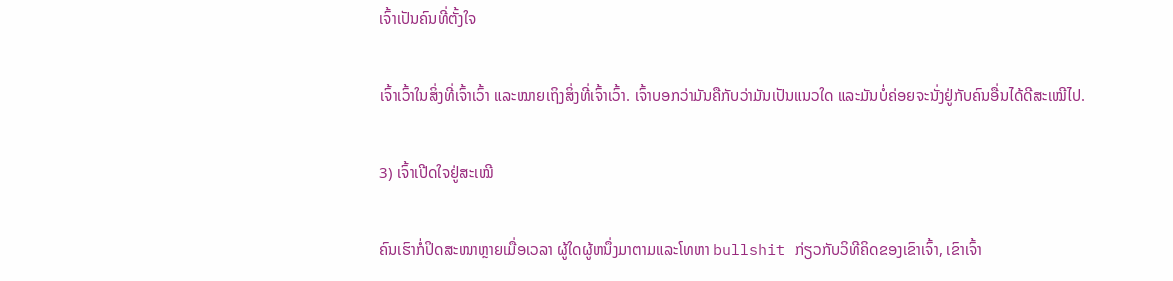ເຈົ້າເປັນຄົນທີ່ຕັ້ງໃຈ

ເຈົ້າເວົ້າໃນສິ່ງທີ່ເຈົ້າເວົ້າ ແລະໝາຍເຖິງສິ່ງທີ່ເຈົ້າເວົ້າ. ເຈົ້າບອກວ່າມັນຄືກັບວ່າມັນເປັນແນວໃດ ແລະມັນບໍ່ຄ່ອຍຈະນັ່ງຢູ່ກັບຄົນອື່ນໄດ້ດີສະເໝີໄປ.

3) ເຈົ້າເປີດໃຈຢູ່ສະເໝີ

ຄົນເຮົາກໍ່ປິດສະໜາຫຼາຍເມື່ອເວລາ ຜູ້ໃດຜູ້ຫນຶ່ງມາຕາມແລະໂທຫາ bullshit ກ່ຽວກັບວິທີຄິດຂອງເຂົາເຈົ້າ, ເຂົາເຈົ້າ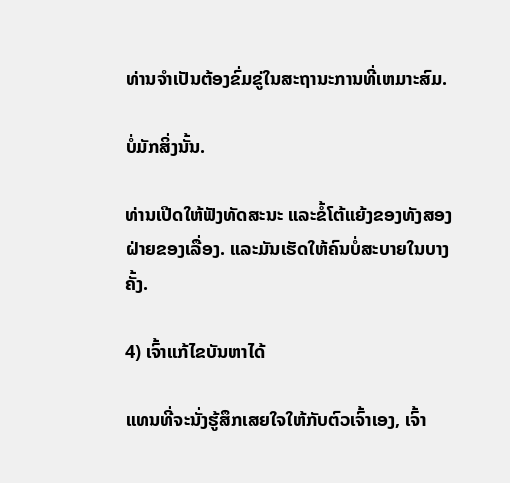ທ່ານຈໍາເປັນຕ້ອງຂົ່ມຂູ່ໃນສະຖານະການທີ່ເຫມາະສົມ.

ບໍ່ມັກສິ່ງນັ້ນ.

ທ່ານເປີດໃຫ້ຟັງທັດສະນະ ແລະຂໍ້ໂຕ້ແຍ້ງຂອງທັງສອງຝ່າຍຂອງເລື່ອງ. ແລະມັນເຮັດໃຫ້ຄົນບໍ່ສະບາຍໃນບາງຄັ້ງ.

4) ເຈົ້າແກ້ໄຂບັນຫາໄດ້

ແທນທີ່ຈະນັ່ງຮູ້ສຶກເສຍໃຈໃຫ້ກັບຕົວເຈົ້າເອງ, ເຈົ້າ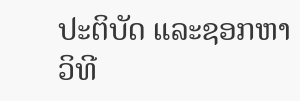ປະຕິບັດ ແລະຊອກຫາວິທີ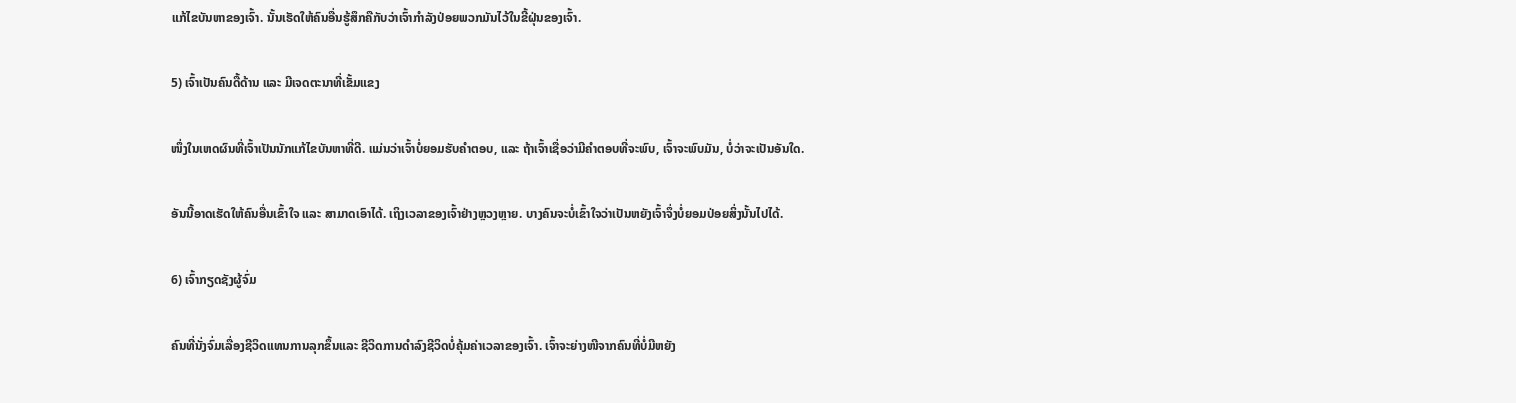ແກ້ໄຂບັນຫາຂອງເຈົ້າ. ນັ້ນເຮັດໃຫ້ຄົນອື່ນຮູ້ສຶກຄືກັບວ່າເຈົ້າກຳລັງປ່ອຍພວກມັນໄວ້ໃນຂີ້ຝຸ່ນຂອງເຈົ້າ.

5) ເຈົ້າເປັນຄົນດື້ດ້ານ ແລະ ມີເຈດຕະນາທີ່ເຂັ້ມແຂງ

ໜຶ່ງໃນເຫດຜົນທີ່ເຈົ້າເປັນນັກແກ້ໄຂບັນຫາທີ່ດີ. ແມ່ນວ່າເຈົ້າບໍ່ຍອມຮັບຄຳຕອບ, ແລະ ຖ້າເຈົ້າເຊື່ອວ່າມີຄຳຕອບທີ່ຈະພົບ, ເຈົ້າຈະພົບມັນ, ບໍ່ວ່າຈະເປັນອັນໃດ.

ອັນນີ້ອາດເຮັດໃຫ້ຄົນອື່ນເຂົ້າໃຈ ແລະ ສາມາດເອົາໄດ້. ເຖິງເວລາຂອງເຈົ້າຢ່າງຫຼວງຫຼາຍ. ບາງຄົນຈະບໍ່ເຂົ້າໃຈວ່າເປັນຫຍັງເຈົ້າຈຶ່ງບໍ່ຍອມປ່ອຍສິ່ງນັ້ນໄປໄດ້.

6) ເຈົ້າກຽດຊັງຜູ້ຈົ່ມ

ຄົນທີ່ນັ່ງຈົ່ມເລື່ອງຊີວິດແທນການລຸກຂຶ້ນແລະ ຊີວິດການດໍາລົງຊີວິດບໍ່ຄຸ້ມຄ່າເວລາຂອງເຈົ້າ. ເຈົ້າຈະຍ່າງໜີຈາກຄົນທີ່ບໍ່ມີຫຍັງ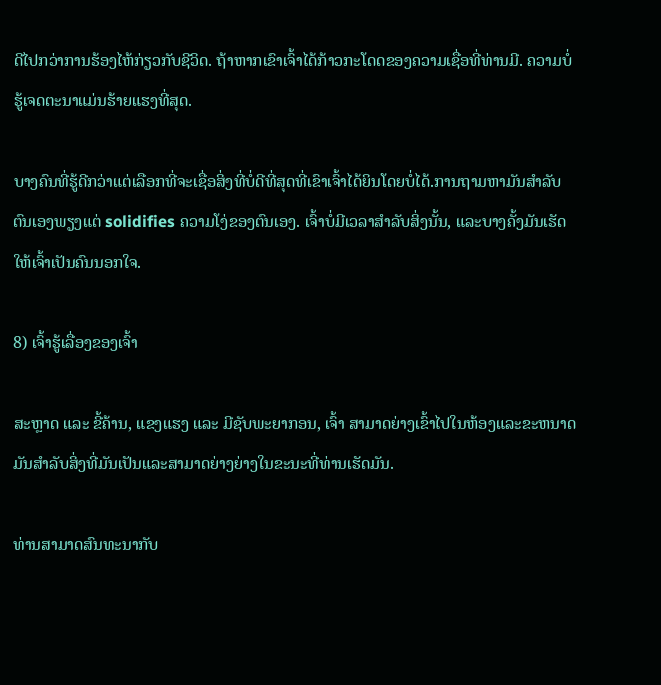ດີໄປກວ່າການຮ້ອງໄຫ້ກ່ຽວກັບຊີວິດ. ຖ້າຫາກເຂົາເຈົ້າໄດ້ກ້າວກະໂດດຂອງຄວາມເຊື່ອທີ່ທ່ານມີ. ຄວາມບໍ່ຮູ້ເຈດຕະນາແມ່ນຮ້າຍແຮງທີ່ສຸດ.

ບາງຄົນທີ່ຮູ້ດີກວ່າແຕ່ເລືອກທີ່ຈະເຊື່ອສິ່ງທີ່ບໍ່ດີທີ່ສຸດທີ່ເຂົາເຈົ້າໄດ້ຍິນໂດຍບໍ່ໄດ້.ການຖາມຫາມັນສໍາລັບຕົນເອງພຽງແຕ່ solidifies ຄວາມໂງ່ຂອງຕົນເອງ. ເຈົ້າບໍ່ມີເວລາສຳລັບສິ່ງນັ້ນ, ແລະບາງຄັ້ງມັນເຮັດໃຫ້ເຈົ້າເປັນຄົນນອກໃຈ.

8) ເຈົ້າຮູ້ເລື່ອງຂອງເຈົ້າ

ສະຫຼາດ ແລະ ຂີ້ຄ້ານ, ແຂງແຮງ ແລະ ມີຊັບພະຍາກອນ, ເຈົ້າ ສາມາດຍ່າງເຂົ້າໄປໃນຫ້ອງແລະຂະຫນາດມັນສໍາລັບສິ່ງທີ່ມັນເປັນແລະສາມາດຍ່າງຍ່າງໃນຂະນະທີ່ທ່ານເຮັດມັນ.

ທ່ານສາມາດສົນທະນາກັບ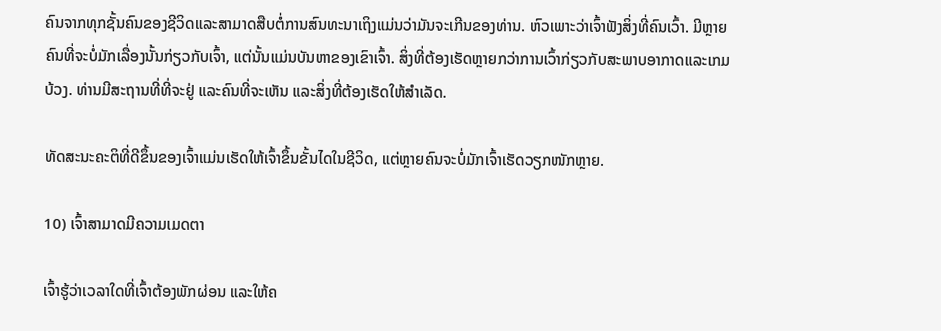ຄົນຈາກທຸກຊັ້ນຄົນຂອງຊີວິດແລະສາມາດສືບຕໍ່ການສົນທະນາເຖິງແມ່ນວ່າມັນຈະເກີນຂອງທ່ານ. ຫົວເພາະວ່າເຈົ້າຟັງສິ່ງທີ່ຄົນເວົ້າ. ມີຫຼາຍຄົນທີ່ຈະບໍ່ມັກເລື່ອງນັ້ນກ່ຽວກັບເຈົ້າ, ແຕ່ນັ້ນແມ່ນບັນຫາຂອງເຂົາເຈົ້າ. ສິ່ງທີ່ຕ້ອງເຮັດຫຼາຍກວ່າການເວົ້າກ່ຽວກັບສະພາບອາກາດແລະເກມບ້ວງ. ທ່ານມີສະຖານທີ່ທີ່ຈະຢູ່ ແລະຄົນທີ່ຈະເຫັນ ແລະສິ່ງທີ່ຕ້ອງເຮັດໃຫ້ສໍາເລັດ.

ທັດສະນະຄະຕິທີ່ດີຂຶ້ນຂອງເຈົ້າແມ່ນເຮັດໃຫ້ເຈົ້າຂຶ້ນຂັ້ນໄດໃນຊີວິດ, ແຕ່ຫຼາຍຄົນຈະບໍ່ມັກເຈົ້າເຮັດວຽກໜັກຫຼາຍ.

10) ເຈົ້າສາມາດມີຄວາມເມດຕາ

ເຈົ້າຮູ້ວ່າເວລາໃດທີ່ເຈົ້າຕ້ອງພັກຜ່ອນ ແລະໃຫ້ຄ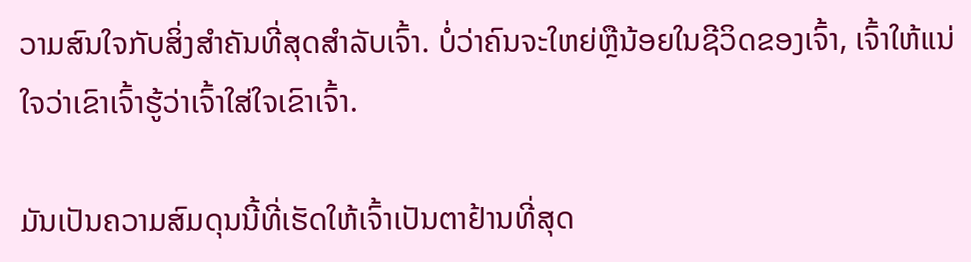ວາມສົນໃຈກັບສິ່ງສຳຄັນທີ່ສຸດສຳລັບເຈົ້າ. ບໍ່ວ່າຄົນຈະໃຫຍ່ຫຼືນ້ອຍໃນຊີວິດຂອງເຈົ້າ, ເຈົ້າໃຫ້ແນ່ໃຈວ່າເຂົາເຈົ້າຮູ້ວ່າເຈົ້າໃສ່ໃຈເຂົາເຈົ້າ.

ມັນເປັນຄວາມສົມດຸນນີ້ທີ່ເຮັດໃຫ້ເຈົ້າເປັນຕາຢ້ານທີ່ສຸດ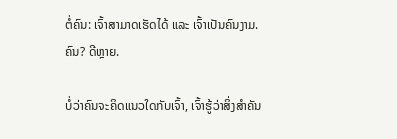ຕໍ່ຄົນ: ເຈົ້າສາມາດເຮັດໄດ້ ແລະ ເຈົ້າເປັນຄົນງາມ. ຄົນ? ດີຫຼາຍ.

ບໍ່ວ່າຄົນຈະຄິດແນວໃດກັບເຈົ້າ, ເຈົ້າຮູ້ວ່າສິ່ງສຳຄັນ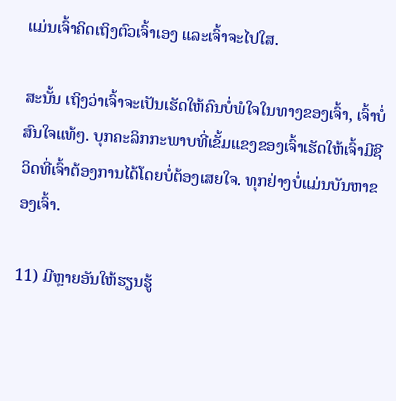ແມ່ນເຈົ້າຄິດເຖິງຕົວເຈົ້າເອງ ແລະເຈົ້າຈະໄປໃສ.

ສະນັ້ນ ເຖິງວ່າເຈົ້າຈະເປັນເຮັດໃຫ້ຄົນບໍ່ພໍໃຈໃນທາງຂອງເຈົ້າ, ເຈົ້າບໍ່ສົນໃຈແທ້ໆ. ບຸກຄະລິກກະພາບທີ່ເຂັ້ມແຂງຂອງເຈົ້າເຮັດໃຫ້ເຈົ້າມີຊີວິດທີ່ເຈົ້າຕ້ອງການໄດ້ໂດຍບໍ່ຕ້ອງເສຍໃຈ. ທຸກຢ່າງບໍ່ແມ່ນບັນຫາຂອງເຈົ້າ.

11) ມີຫຼາຍອັນໃຫ້ຮຽນຮູ້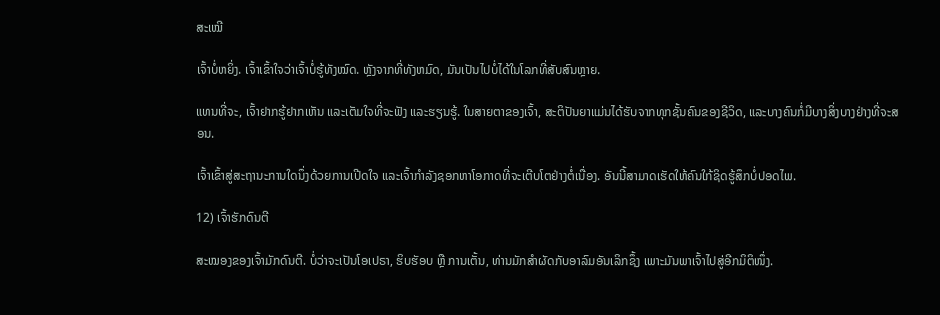ສະເໝີ

ເຈົ້າບໍ່ຫຍິ່ງ. ເຈົ້າເຂົ້າໃຈວ່າເຈົ້າບໍ່ຮູ້ທັງໝົດ. ຫຼັງຈາກທີ່ທັງຫມົດ, ມັນເປັນໄປບໍ່ໄດ້ໃນໂລກທີ່ສັບສົນຫຼາຍ.

ແທນທີ່ຈະ, ເຈົ້າຢາກຮູ້ຢາກເຫັນ ແລະເຕັມໃຈທີ່ຈະຟັງ ແລະຮຽນຮູ້. ໃນສາຍຕາຂອງເຈົ້າ, ສະຕິປັນຍາແມ່ນໄດ້ຮັບຈາກທຸກຊັ້ນຄົນຂອງຊີວິດ, ແລະບາງຄົນກໍ່ມີບາງສິ່ງບາງຢ່າງທີ່ຈະສອນ.

ເຈົ້າເຂົ້າສູ່ສະຖານະການໃດນຶ່ງດ້ວຍການເປີດໃຈ ແລະເຈົ້າກໍາລັງຊອກຫາໂອກາດທີ່ຈະເຕີບໂຕຢ່າງຕໍ່ເນື່ອງ. ອັນນີ້ສາມາດເຮັດໃຫ້ຄົນໃກ້ຊິດຮູ້ສຶກບໍ່ປອດໄພ.

12) ເຈົ້າຮັກດົນຕີ

ສະໝອງຂອງເຈົ້າມັກດົນຕີ. ບໍ່ວ່າຈະເປັນໂອເປຣາ, ຮິບຮັອບ ຫຼື ການເຕັ້ນ, ທ່ານມັກສຳຜັດກັບອາລົມອັນເລິກຊຶ້ງ ເພາະມັນພາເຈົ້າໄປສູ່ອີກມິຕິໜຶ່ງ.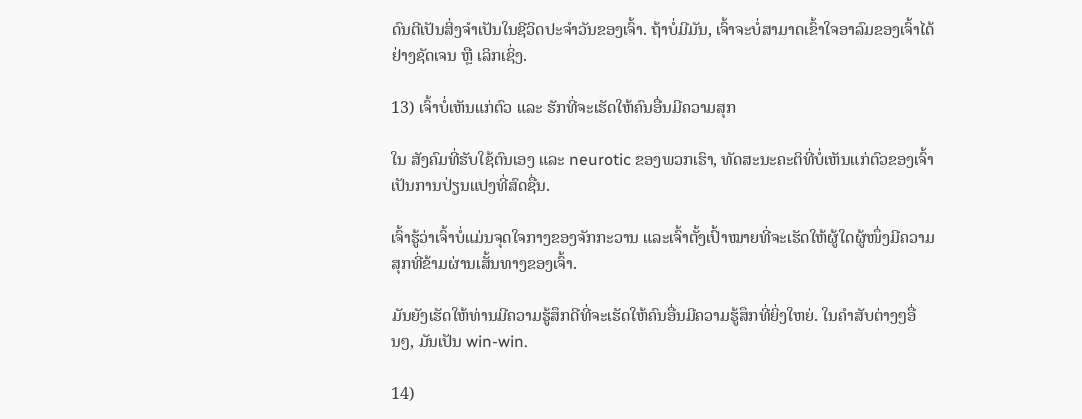ດົນຕີເປັນສິ່ງຈຳເປັນໃນຊີວິດປະຈຳວັນຂອງເຈົ້າ. ຖ້າບໍ່ມີມັນ, ເຈົ້າຈະບໍ່ສາມາດເຂົ້າໃຈອາລົມຂອງເຈົ້າໄດ້ຢ່າງຊັດເຈນ ຫຼື ເລິກເຊິ່ງ.

13) ເຈົ້າບໍ່ເຫັນແກ່ຕົວ ແລະ ຮັກທີ່ຈະເຮັດໃຫ້ຄົນອື່ນມີຄວາມສຸກ

ໃນ ສັງຄົມທີ່ຮັບໃຊ້ຕົນເອງ ແລະ neurotic ຂອງພວກເຮົາ, ທັດສະນະຄະຕິທີ່ບໍ່ເຫັນແກ່ຕົວຂອງເຈົ້າເປັນການປ່ຽນແປງທີ່ສົດຊື່ນ.

ເຈົ້າຮູ້ວ່າເຈົ້າບໍ່ແມ່ນຈຸດໃຈກາງຂອງຈັກກະວານ ແລະເຈົ້າຕັ້ງເປົ້າໝາຍທີ່ຈະເຮັດໃຫ້ຜູ້ໃດຜູ້ໜຶ່ງມີຄວາມສຸກທີ່ຂ້າມຜ່ານເສັ້ນທາງຂອງເຈົ້າ.

ມັນຍັງເຮັດໃຫ້ທ່ານມີຄວາມຮູ້ສຶກດີທີ່ຈະເຮັດໃຫ້ຄົນອື່ນມີຄວາມຮູ້ສຶກທີ່ຍິ່ງໃຫຍ່. ໃນຄໍາສັບຕ່າງໆອື່ນໆ, ມັນເປັນ win-win.

14)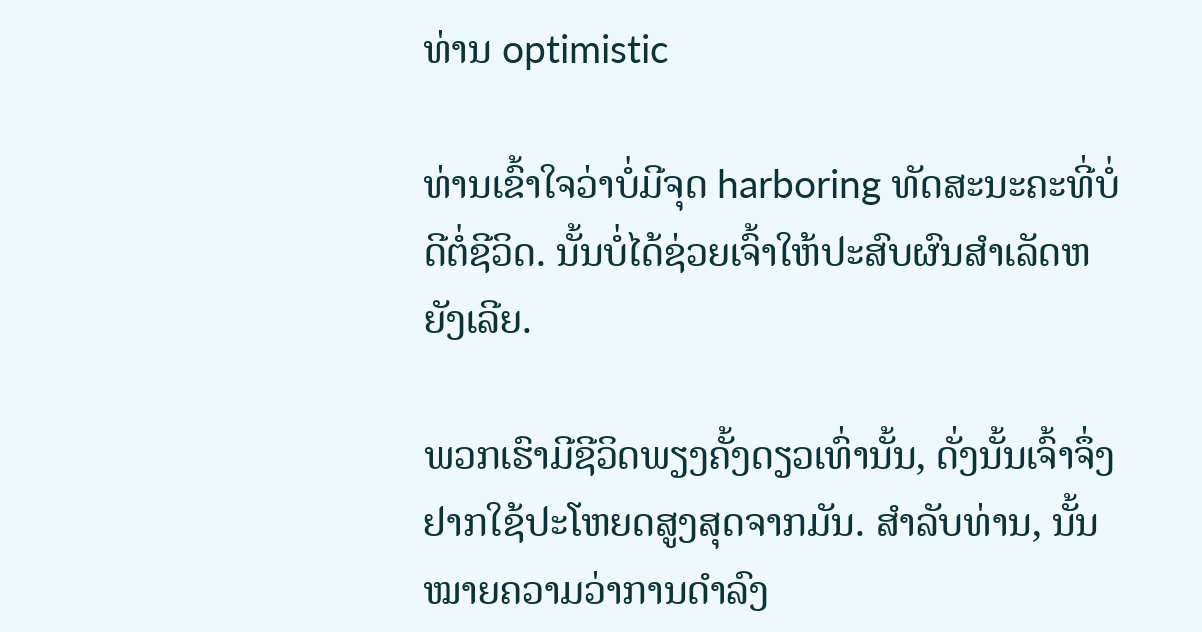ທ່ານ optimistic

ທ່ານເຂົ້າໃຈວ່າບໍ່ມີຈຸດ harboring ທັດສະນະຄະທີ່ບໍ່ດີຕໍ່ຊີວິດ. ນັ້ນບໍ່ໄດ້ຊ່ວຍເຈົ້າໃຫ້ປະສົບຜົນສຳເລັດຫຍັງເລີຍ.

ພວກເຮົາມີຊີວິດພຽງຄັ້ງດຽວເທົ່ານັ້ນ, ດັ່ງນັ້ນເຈົ້າຈຶ່ງຢາກໃຊ້ປະໂຫຍດສູງສຸດຈາກມັນ. ສຳລັບທ່ານ, ນັ້ນໝາຍຄວາມວ່າການດຳລົງ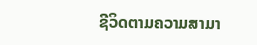ຊີວິດຕາມຄວາມສາມາ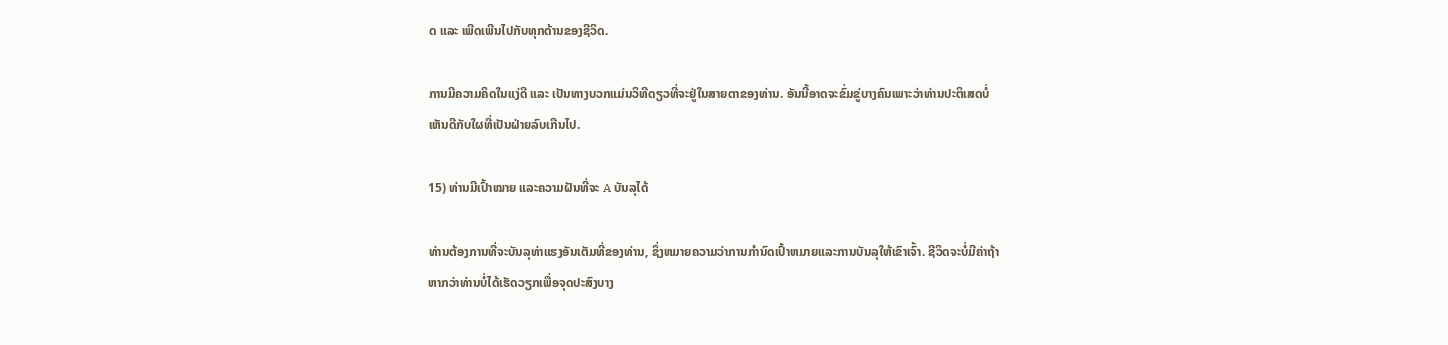ດ ແລະ ເພີດເພີນໄປກັບທຸກດ້ານຂອງຊີວິດ.

ການມີຄວາມຄິດໃນແງ່ດີ ແລະ ເປັນທາງບວກແມ່ນວິທີດຽວທີ່ຈະຢູ່ໃນສາຍຕາຂອງທ່ານ. ອັນນີ້ອາດຈະຂົ່ມຂູ່ບາງຄົນເພາະວ່າທ່ານປະຕິເສດບໍ່ເຫັນດີກັບໃຜທີ່ເປັນຝ່າຍລົບເກີນໄປ.

15) ທ່ານມີເປົ້າໝາຍ ແລະຄວາມຝັນທີ່ຈະ A ບັນລຸໄດ້

ທ່ານຕ້ອງການທີ່ຈະບັນລຸທ່າແຮງອັນເຕັມທີ່ຂອງທ່ານ, ຊຶ່ງຫມາຍຄວາມວ່າການກໍານົດເປົ້າຫມາຍແລະການບັນລຸໃຫ້ເຂົາເຈົ້າ. ຊີວິດຈະບໍ່ມີຄ່າຖ້າຫາກວ່າທ່ານບໍ່ໄດ້ເຮັດວຽກເພື່ອຈຸດປະສົງບາງ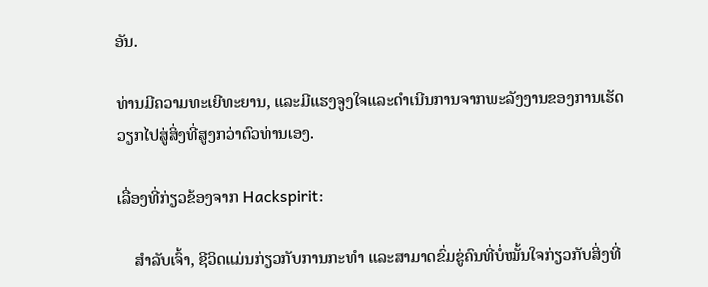ອັນ.

ທ່ານມີຄວາມທະເຍີທະຍານ, ແລະມີແຮງຈູງໃຈແລະດໍາເນີນການຈາກພະລັງງານຂອງການເຮັດວຽກໄປສູ່ສິ່ງທີ່ສູງກວ່າຕົວທ່ານເອງ.

ເລື່ອງທີ່ກ່ຽວຂ້ອງຈາກ Hackspirit:

    ສຳລັບເຈົ້າ, ຊີວິດແມ່ນກ່ຽວກັບການກະທຳ ແລະສາມາດຂົ່ມຂູ່ຄົນທີ່ບໍ່ໝັ້ນໃຈກ່ຽວກັບສິ່ງທີ່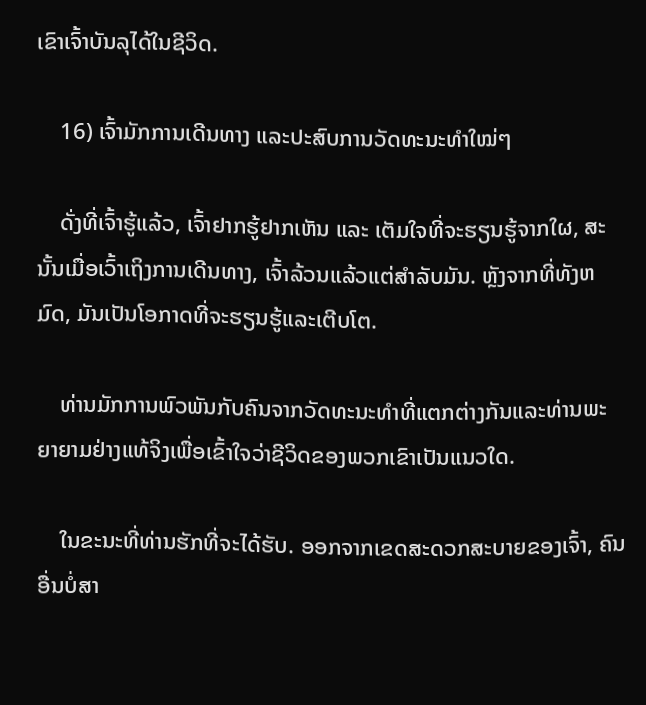ເຂົາເຈົ້າບັນລຸໄດ້ໃນຊີວິດ.

    16) ເຈົ້າມັກການເດີນທາງ ແລະປະສົບການວັດທະນະທຳໃໝ່ໆ

    ດັ່ງທີ່ເຈົ້າຮູ້ແລ້ວ, ເຈົ້າຢາກຮູ້ຢາກເຫັນ ແລະ ເຕັມໃຈທີ່ຈະຮຽນຮູ້ຈາກໃຜ, ສະນັ້ນເມື່ອເວົ້າເຖິງການເດີນທາງ, ເຈົ້າລ້ວນແລ້ວແຕ່ສຳລັບມັນ. ຫຼັງຈາກທີ່ທັງຫມົດ, ມັນເປັນໂອກາດທີ່ຈະຮຽນຮູ້ແລະເຕີບໂຕ.

    ທ່ານມັກການພົວພັນກັບຄົນຈາກວັດທະນະທໍາທີ່ແຕກຕ່າງກັນແລະທ່ານພະຍາຍາມຢ່າງແທ້ຈິງເພື່ອເຂົ້າໃຈວ່າຊີວິດຂອງພວກເຂົາເປັນແນວໃດ.

    ໃນຂະນະທີ່ທ່ານຮັກທີ່ຈະໄດ້ຮັບ. ອອກຈາກເຂດສະດວກສະບາຍຂອງເຈົ້າ, ຄົນອື່ນບໍ່ສາ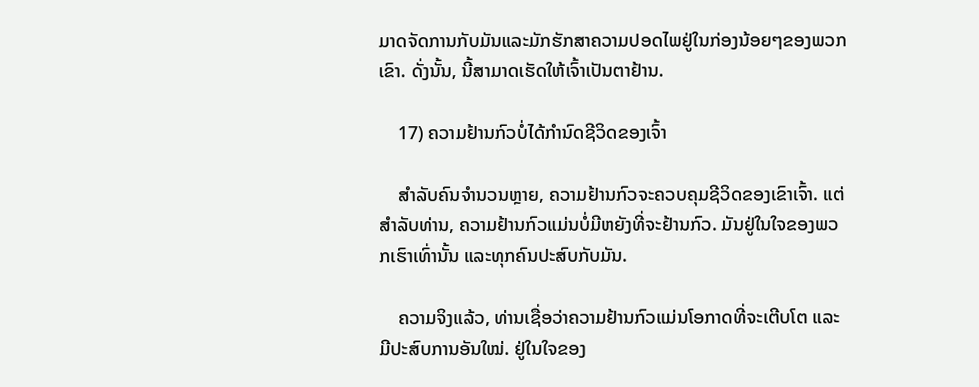ມາດຈັດການກັບມັນແລະມັກຮັກສາຄວາມປອດໄພຢູ່ໃນກ່ອງນ້ອຍໆຂອງພວກເຂົາ. ດັ່ງນັ້ນ, ນີ້ສາມາດເຮັດໃຫ້ເຈົ້າເປັນຕາຢ້ານ.

    17) ຄວາມຢ້ານກົວບໍ່ໄດ້ກໍານົດຊີວິດຂອງເຈົ້າ

    ສຳລັບຄົນຈຳນວນຫຼາຍ, ຄວາມຢ້ານກົວຈະຄວບຄຸມຊີວິດຂອງເຂົາເຈົ້າ. ແຕ່ສໍາລັບທ່ານ, ຄວາມຢ້ານກົວແມ່ນບໍ່ມີຫຍັງທີ່ຈະຢ້ານກົວ. ມັນຢູ່ໃນໃຈຂອງພວກເຮົາເທົ່ານັ້ນ ແລະທຸກຄົນປະສົບກັບມັນ.

    ຄວາມຈິງແລ້ວ, ທ່ານເຊື່ອວ່າຄວາມຢ້ານກົວແມ່ນໂອກາດທີ່ຈະເຕີບໂຕ ແລະມີປະສົບການອັນໃໝ່. ຢູ່ໃນໃຈຂອງ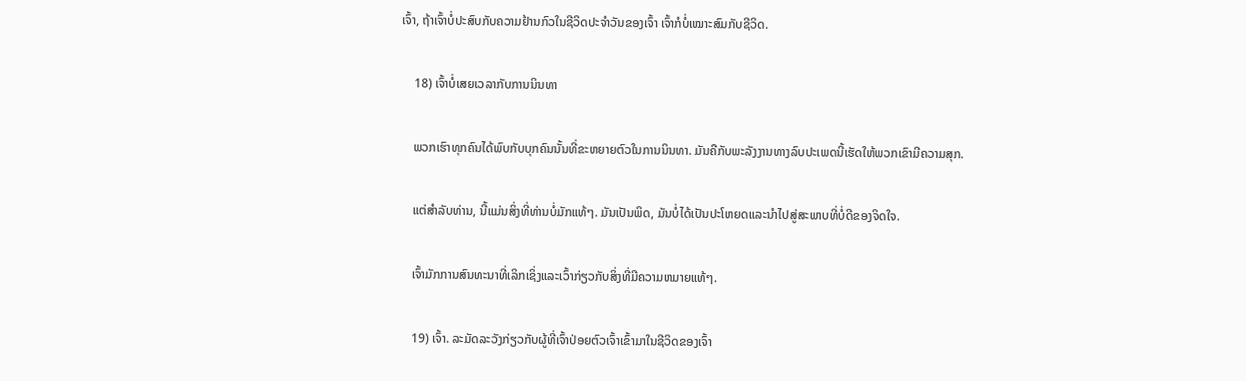ເຈົ້າ, ຖ້າເຈົ້າບໍ່ປະສົບກັບຄວາມຢ້ານກົວໃນຊີວິດປະຈຳວັນຂອງເຈົ້າ ເຈົ້າກໍບໍ່ເໝາະສົມກັບຊີວິດ.

    18) ເຈົ້າບໍ່ເສຍເວລາກັບການນິນທາ

    ພວກເຮົາທຸກຄົນໄດ້ພົບກັບບຸກຄົນນັ້ນທີ່ຂະຫຍາຍຕົວໃນການນິນທາ. ມັນຄືກັບພະລັງງານທາງລົບປະເພດນີ້ເຮັດໃຫ້ພວກເຂົາມີຄວາມສຸກ.

    ແຕ່ສຳລັບທ່ານ, ນີ້ແມ່ນສິ່ງທີ່ທ່ານບໍ່ມັກແທ້ໆ. ມັນເປັນພິດ, ມັນບໍ່ໄດ້ເປັນປະໂຫຍດແລະນໍາໄປສູ່ສະພາບທີ່ບໍ່ດີຂອງຈິດໃຈ.

    ເຈົ້າມັກການສົນທະນາທີ່ເລິກເຊິ່ງແລະເວົ້າກ່ຽວກັບສິ່ງທີ່ມີຄວາມຫມາຍແທ້ໆ.

    19) ເຈົ້າ. ລະມັດລະວັງກ່ຽວກັບຜູ້ທີ່ເຈົ້າປ່ອຍຕົວເຈົ້າເຂົ້າມາໃນຊີວິດຂອງເຈົ້າ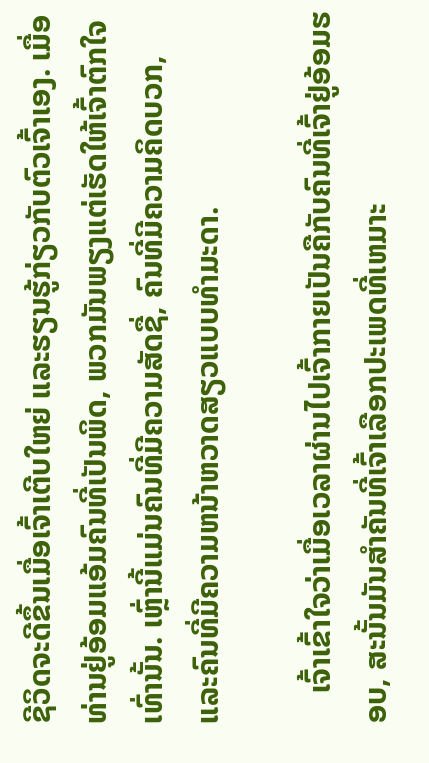ຊີວິດຈະດີຂຶ້ນເມື່ອເຈົ້າເຕີບໃຫຍ່ ແລະຮຽນຮູ້ກ່ຽວກັບຕົວເຈົ້າເອງ. ເມື່ອທ່ານຢູ່ອ້ອມແອ້ມຄົນທີ່ເປັນພິດ, ພວກມັນພຽງແຕ່ເຮັດໃຫ້ເຈົ້າຕົກໃຈເທົ່ານັ້ນ. ເຫຼົ່ານີ້ແມ່ນຄົນທີ່ມີຄວາມສັດຊື່, ຄົນທີ່ມີຄວາມຄິດບວກ, ແລະຄົນທີ່ມີຄວາມຫນ້າຫວາດສຽວແບບທໍາມະດາ.

    ເຈົ້າເຂົ້າໃຈວ່າເມື່ອເວລາຜ່ານໄປເຈົ້າກາຍເປັນຄືກັບຄົນທີ່ເຈົ້າຢູ່ອ້ອມຮອບ, ສະນັ້ນມັນສໍາຄັນທີ່ເຈົ້າເລືອກປະເພດທີ່ເຫມາະ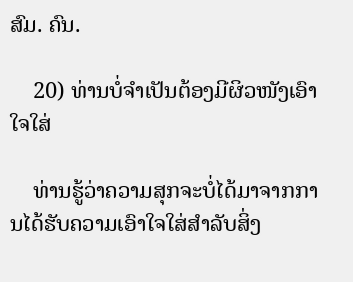ສົມ. ຄົນ.

    20) ທ່ານບໍ່ຈຳເປັນຕ້ອງມີຜິວໜັງເອົາໃຈໃສ່

    ທ່ານຮູ້ວ່າຄວາມສຸກຈະບໍ່ໄດ້ມາຈາກການໄດ້ຮັບຄວາມເອົາໃຈໃສ່ສໍາລັບສິ່ງ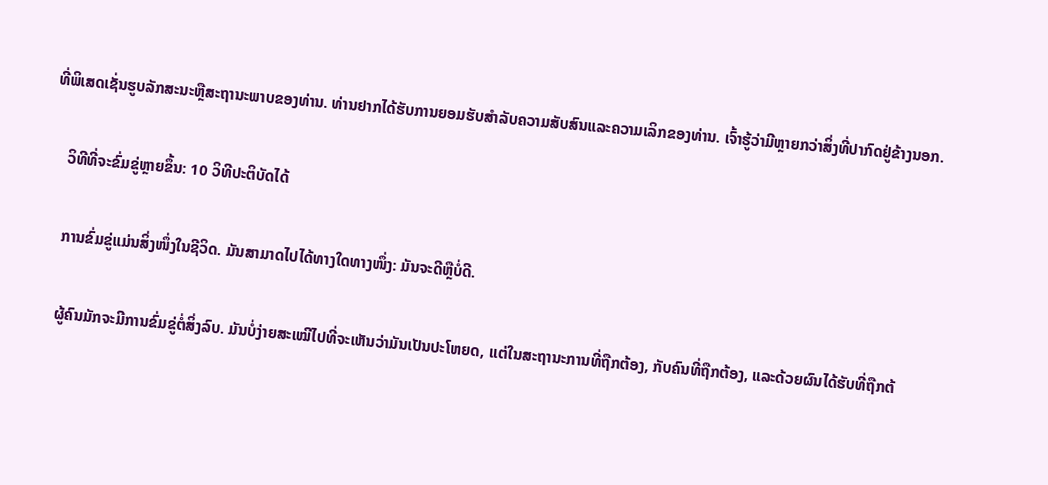ທີ່ພິເສດເຊັ່ນຮູບລັກສະນະຫຼືສະຖານະພາບຂອງທ່ານ. ທ່ານຢາກໄດ້ຮັບການຍອມຮັບສໍາລັບຄວາມສັບສົນແລະຄວາມເລິກຂອງທ່ານ. ເຈົ້າຮູ້ວ່າມີຫຼາຍກວ່າສິ່ງທີ່ປາກົດຢູ່ຂ້າງນອກ.

    ວິທີທີ່ຈະຂົ່ມຂູ່ຫຼາຍຂຶ້ນ: 10 ວິທີປະຕິບັດໄດ້

    ການຂົ່ມຂູ່ແມ່ນສິ່ງໜຶ່ງໃນຊີວິດ. ມັນສາມາດໄປໄດ້ທາງໃດທາງໜຶ່ງ: ມັນຈະດີຫຼືບໍ່ດີ.

    ຜູ້ຄົນມັກຈະມີການຂົ່ມຂູ່ຕໍ່ສິ່ງລົບ. ມັນບໍ່ງ່າຍສະເໝີໄປທີ່ຈະເຫັນວ່າມັນເປັນປະໂຫຍດ, ແຕ່ໃນສະຖານະການທີ່ຖືກຕ້ອງ, ກັບຄົນທີ່ຖືກຕ້ອງ, ແລະດ້ວຍຜົນໄດ້ຮັບທີ່ຖືກຕ້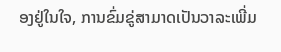ອງຢູ່ໃນໃຈ, ການຂົ່ມຂູ່ສາມາດເປັນວາລະເພີ່ມ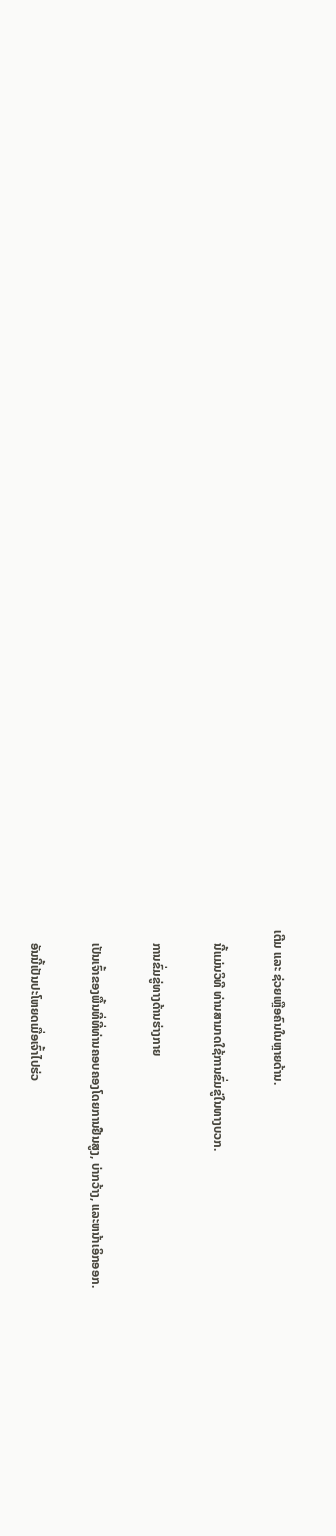ເຕີມ ແລະ ຊ່ວຍເຫຼືອຄົນໃນຫຼາຍດ້ານ.

    ນີ້ແມ່ນວິທີ ທ່ານສາມາດໃຊ້ການຂົ່ມຂູ່ໃນທາງບວກ.

    ການຂົ່ມຂູ່ທາງດ້ານຮ່າງກາຍ

    ເປັນເຈົ້າຂອງພື້ນທີ່ທີ່ທ່ານຄອບຄອງໂດຍການຢືນສູງ, ບ່າກວ້າງ, ແລະຫນ້າເອິກອອກ.

    ອັນນີ້ເປັນປະໂຫຍດເມື່ອເຈົ້າໄປຮ່ວ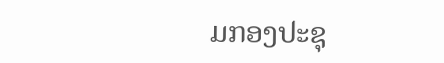ມກອງປະຊຸ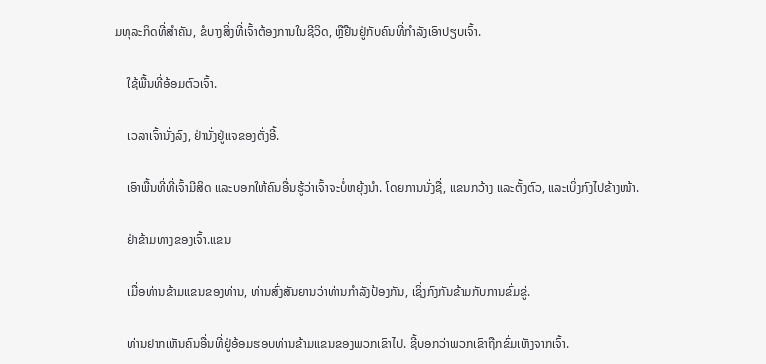ມທຸລະກິດທີ່ສຳຄັນ, ຂໍບາງສິ່ງທີ່ເຈົ້າຕ້ອງການໃນຊີວິດ, ຫຼືຢືນຢູ່ກັບຄົນທີ່ກຳລັງເອົາປຽບເຈົ້າ.

    ໃຊ້ພື້ນທີ່ອ້ອມຕົວເຈົ້າ.

    ເວລາເຈົ້ານັ່ງລົງ, ຢ່ານັ່ງຢູ່ແຈຂອງຕັ່ງອີ້.

    ເອົາພື້ນທີ່ທີ່ເຈົ້າມີສິດ ແລະບອກໃຫ້ຄົນອື່ນຮູ້ວ່າເຈົ້າຈະບໍ່ຫຍຸ້ງນຳ. ໂດຍການນັ່ງຊື່, ແຂນກວ້າງ ແລະຕັ້ງຕົວ, ແລະເບິ່ງກົງໄປຂ້າງໜ້າ.

    ຢ່າຂ້າມທາງຂອງເຈົ້າ.ແຂນ

    ເມື່ອທ່ານຂ້າມແຂນຂອງທ່ານ, ທ່ານສົ່ງສັນຍານວ່າທ່ານກໍາລັງປ້ອງກັນ, ເຊິ່ງກົງກັນຂ້າມກັບການຂົ່ມຂູ່.

    ທ່ານຢາກເຫັນຄົນອື່ນທີ່ຢູ່ອ້ອມຮອບທ່ານຂ້າມແຂນຂອງພວກເຂົາໄປ. ຊີ້ບອກວ່າພວກເຂົາຖືກຂົ່ມເຫັງຈາກເຈົ້າ.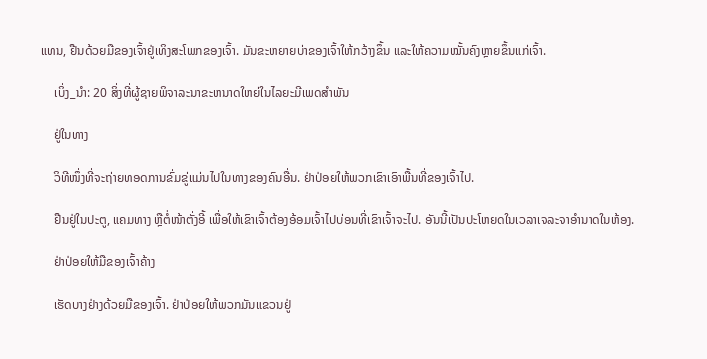ແທນ, ຢືນດ້ວຍມືຂອງເຈົ້າຢູ່ເທິງສະໂພກຂອງເຈົ້າ. ມັນຂະຫຍາຍບ່າຂອງເຈົ້າໃຫ້ກວ້າງຂຶ້ນ ແລະໃຫ້ຄວາມໝັ້ນຄົງຫຼາຍຂຶ້ນແກ່ເຈົ້າ.

    ເບິ່ງ_ນຳ: 20 ສິ່ງທີ່ຜູ້ຊາຍພິຈາລະນາຂະຫນາດໃຫຍ່ໃນໄລຍະມີເພດສຳພັນ

    ຢູ່ໃນທາງ

    ວິທີໜຶ່ງທີ່ຈະຖ່າຍທອດການຂົ່ມຂູ່ແມ່ນໄປໃນທາງຂອງຄົນອື່ນ. ຢ່າປ່ອຍໃຫ້ພວກເຂົາເອົາພື້ນທີ່ຂອງເຈົ້າໄປ.

    ຢືນຢູ່ໃນປະຕູ, ແຄມທາງ ຫຼືຕໍ່ໜ້າຕັ່ງອີ້ ເພື່ອໃຫ້ເຂົາເຈົ້າຕ້ອງອ້ອມເຈົ້າໄປບ່ອນທີ່ເຂົາເຈົ້າຈະໄປ. ອັນນີ້ເປັນປະໂຫຍດໃນເວລາເຈລະຈາອຳນາດໃນຫ້ອງ.

    ຢ່າປ່ອຍໃຫ້ມືຂອງເຈົ້າຄ້າງ

    ເຮັດບາງຢ່າງດ້ວຍມືຂອງເຈົ້າ. ຢ່າປ່ອຍໃຫ້ພວກມັນແຂວນຢູ່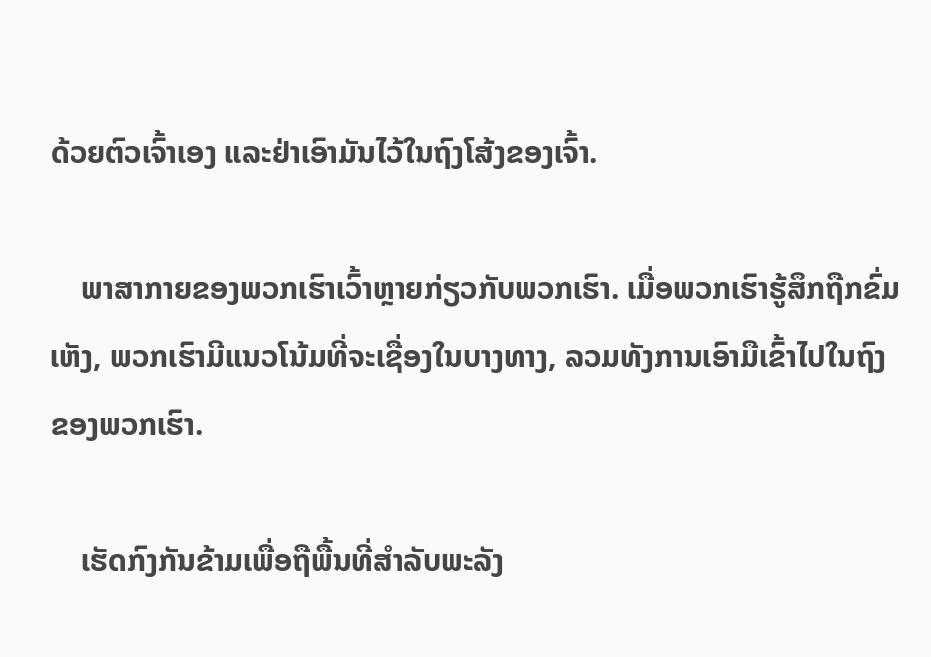ດ້ວຍຕົວເຈົ້າເອງ ແລະຢ່າເອົາມັນໄວ້ໃນຖົງໂສ້ງຂອງເຈົ້າ.

    ພາສາກາຍຂອງພວກເຮົາເວົ້າຫຼາຍກ່ຽວກັບພວກເຮົາ. ເມື່ອພວກເຮົາຮູ້ສຶກຖືກຂົ່ມເຫັງ, ພວກເຮົາມີແນວໂນ້ມທີ່ຈະເຊື່ອງໃນບາງທາງ, ລວມທັງການເອົາມືເຂົ້າໄປໃນຖົງຂອງພວກເຮົາ.

    ເຮັດກົງກັນຂ້າມເພື່ອຖືພື້ນທີ່ສໍາລັບພະລັງ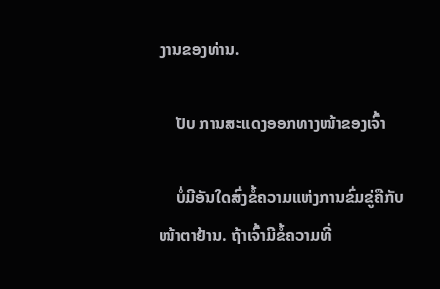ງານຂອງທ່ານ.

    ປັບ ການສະແດງອອກທາງໜ້າຂອງເຈົ້າ

    ບໍ່ມີອັນໃດສົ່ງຂໍ້ຄວາມແຫ່ງການຂົ່ມຂູ່ຄືກັບໜ້າຕາຢ້ານ. ຖ້າເຈົ້າມີຂໍ້ຄວາມທີ່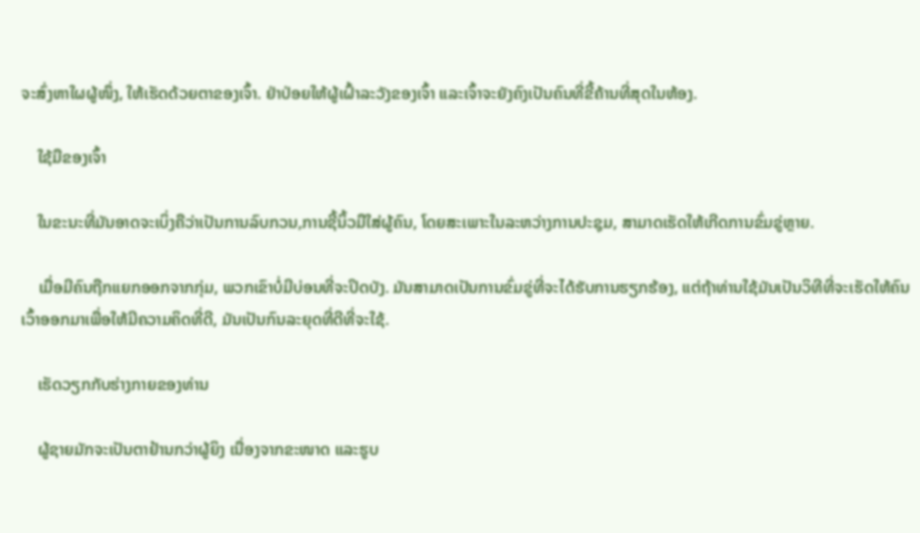ຈະສົ່ງຫາໃຜຜູ້ໜຶ່ງ, ໃຫ້ເຮັດດ້ວຍຕາຂອງເຈົ້າ. ຢ່າປ່ອຍໃຫ້ຜູ້ເຝົ້າລະວັງຂອງເຈົ້າ ແລະເຈົ້າຈະຍັງຄົງເປັນຄົນທີ່ຂີ້ຄ້ານທີ່ສຸດໃນຫ້ອງ.

    ໃຊ້ມືຂອງເຈົ້າ

    ໃນຂະນະທີ່ມັນອາດຈະເບິ່ງຄືວ່າເປັນການລົບກວນ,ການຊີ້ນິ້ວມືໃສ່ຜູ້ຄົນ, ໂດຍສະເພາະໃນລະຫວ່າງການປະຊຸມ, ສາມາດເຮັດໃຫ້ເກີດການຂົ່ມຂູ່ຫຼາຍ.

    ເມື່ອມີຄົນຖືກແຍກອອກຈາກກຸ່ມ, ພວກເຂົາບໍ່ມີບ່ອນທີ່ຈະປິດບັງ. ມັນສາມາດເປັນການຂົ່ມຂູ່ທີ່ຈະໄດ້ຮັບການຮຽກຮ້ອງ, ແຕ່ຖ້າທ່ານໃຊ້ມັນເປັນວິທີທີ່ຈະເຮັດໃຫ້ຄົນເວົ້າອອກມາເພື່ອໃຫ້ມີຄວາມຄິດທີ່ດີ, ມັນເປັນກົນລະຍຸດທີ່ດີທີ່ຈະໃຊ້.

    ເຮັດວຽກກັບຮ່າງກາຍຂອງທ່ານ

    ຜູ້ຊາຍມັກຈະເປັນຕາຢ້ານກວ່າຜູ້ຍິງ ເນື່ອງຈາກຂະໜາດ ແລະຮູບ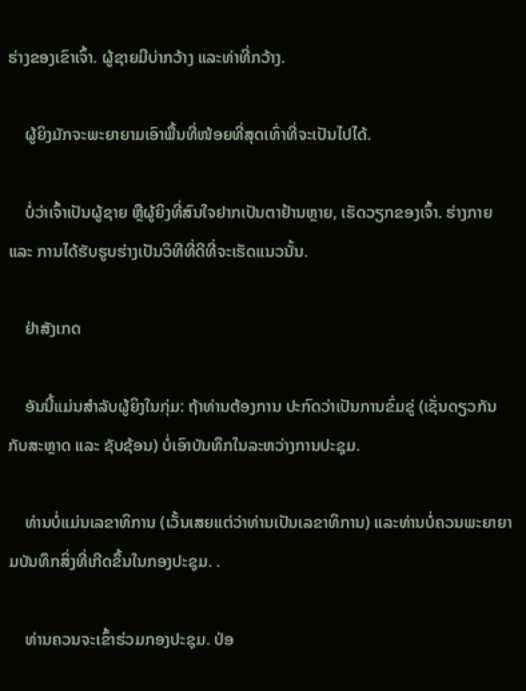ຮ່າງຂອງເຂົາເຈົ້າ. ຜູ້ຊາຍມີບ່າກວ້າງ ແລະທ່າທີ່ກວ້າງ.

    ຜູ້ຍິງມັກຈະພະຍາຍາມເອົາພື້ນທີ່ໜ້ອຍທີ່ສຸດເທົ່າທີ່ຈະເປັນໄປໄດ້.

    ບໍ່ວ່າເຈົ້າເປັນຜູ້ຊາຍ ຫຼືຜູ້ຍິງທີ່ສົນໃຈຢາກເປັນຕາຢ້ານຫຼາຍ, ເຮັດວຽກຂອງເຈົ້າ. ຮ່າງກາຍ ແລະ ການໄດ້ຮັບຮູບຮ່າງເປັນວິທີທີ່ດີທີ່ຈະເຮັດແນວນັ້ນ.

    ຢ່າສັງເກດ

    ອັນນີ້ແມ່ນສຳລັບຜູ້ຍິງໃນກຸ່ມ: ຖ້າທ່ານຕ້ອງການ ປະກົດວ່າເປັນການຂົ່ມຂູ່ (ເຊັ່ນດຽວກັນກັບສະຫຼາດ ແລະ ຊັບຊ້ອນ) ບໍ່ເອົາບັນທຶກໃນລະຫວ່າງການປະຊຸມ.

    ທ່ານບໍ່ແມ່ນເລຂາທິການ (ເວັ້ນເສຍແຕ່ວ່າທ່ານເປັນເລຂາທິການ) ແລະທ່ານບໍ່ຄວນພະຍາຍາມບັນທຶກສິ່ງທີ່ເກີດຂຶ້ນໃນກອງປະຊຸມ. .

    ທ່ານຄວນຈະເຂົ້າຮ່ວມກອງປະຊຸມ. ປ່ອ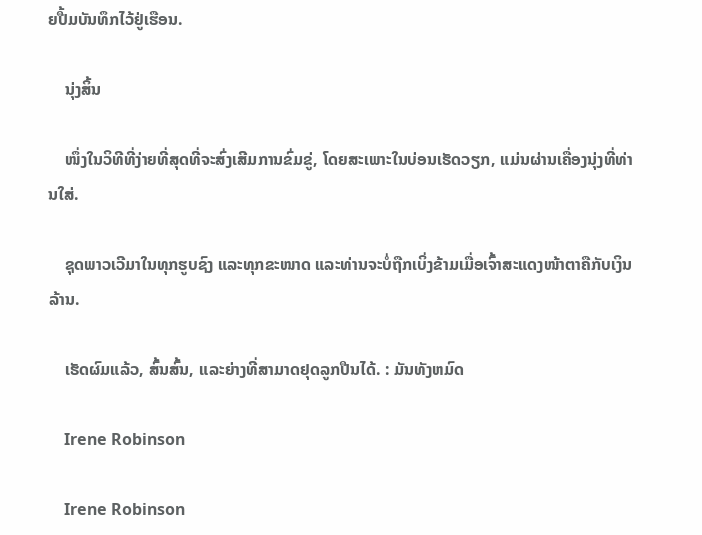ຍປື້ມບັນທຶກໄວ້ຢູ່ເຮືອນ.

    ນຸ່ງສິ້ນ

    ໜຶ່ງໃນວິທີທີ່ງ່າຍທີ່ສຸດທີ່ຈະສົ່ງເສີມການຂົ່ມຂູ່, ໂດຍສະເພາະໃນບ່ອນເຮັດວຽກ, ແມ່ນຜ່ານເຄື່ອງນຸ່ງທີ່ທ່ານໃສ່.

    ຊຸດພາວເວີມາໃນທຸກຮູບຊົງ ແລະທຸກຂະໜາດ ແລະທ່ານຈະບໍ່ຖືກເບິ່ງຂ້າມເມື່ອເຈົ້າສະແດງໜ້າຕາຄືກັບເງິນລ້ານ.

    ເຮັດຜົມແລ້ວ, ສົ້ນສົ້ນ, ແລະຍ່າງທີ່ສາມາດຢຸດລູກປືນໄດ້. : ມັນທັງຫມົດ

    Irene Robinson

    Irene Robinson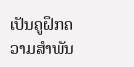ເປັນຄູຝຶກຄວາມສໍາພັນ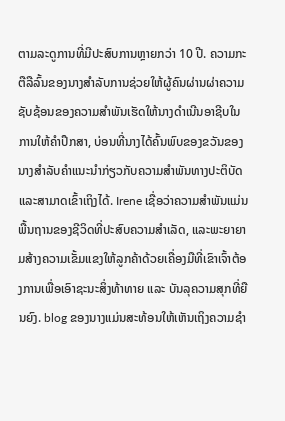ຕາມລະດູການທີ່ມີປະສົບການຫຼາຍກວ່າ 10 ປີ. ຄວາມກະຕືລືລົ້ນຂອງນາງສໍາລັບການຊ່ວຍໃຫ້ຜູ້ຄົນຜ່ານຜ່າຄວາມຊັບຊ້ອນຂອງຄວາມສໍາພັນເຮັດໃຫ້ນາງດໍາເນີນອາຊີບໃນການໃຫ້ຄໍາປຶກສາ, ບ່ອນທີ່ນາງໄດ້ຄົ້ນພົບຂອງຂວັນຂອງນາງສໍາລັບຄໍາແນະນໍາກ່ຽວກັບຄວາມສໍາພັນທາງປະຕິບັດແລະສາມາດເຂົ້າເຖິງໄດ້. Irene ເຊື່ອວ່າຄວາມສຳພັນແມ່ນພື້ນຖານຂອງຊີວິດທີ່ປະສົບຄວາມສຳເລັດ, ແລະພະຍາຍາມສ້າງຄວາມເຂັ້ມແຂງໃຫ້ລູກຄ້າດ້ວຍເຄື່ອງມືທີ່ເຂົາເຈົ້າຕ້ອງການເພື່ອເອົາຊະນະສິ່ງທ້າທາຍ ແລະ ບັນລຸຄວາມສຸກທີ່ຍືນຍົງ. blog ຂອງນາງແມ່ນສະທ້ອນໃຫ້ເຫັນເຖິງຄວາມຊໍາ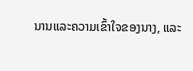ນານແລະຄວາມເຂົ້າໃຈຂອງນາງ, ແລະ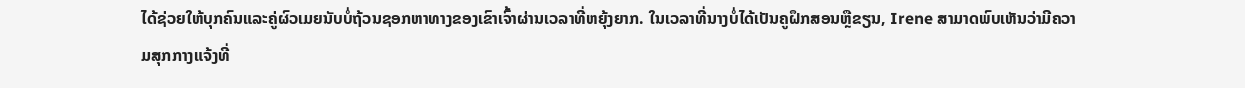ໄດ້ຊ່ວຍໃຫ້ບຸກຄົນແລະຄູ່ຜົວເມຍນັບບໍ່ຖ້ວນຊອກຫາທາງຂອງເຂົາເຈົ້າຜ່ານເວລາທີ່ຫຍຸ້ງຍາກ. ໃນເວລາທີ່ນາງບໍ່ໄດ້ເປັນຄູຝຶກສອນຫຼືຂຽນ, Irene ສາມາດພົບເຫັນວ່າມີຄວາມສຸກກາງແຈ້ງທີ່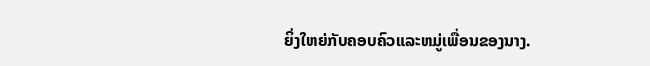ຍິ່ງໃຫຍ່ກັບຄອບຄົວແລະຫມູ່ເພື່ອນຂອງນາງ.